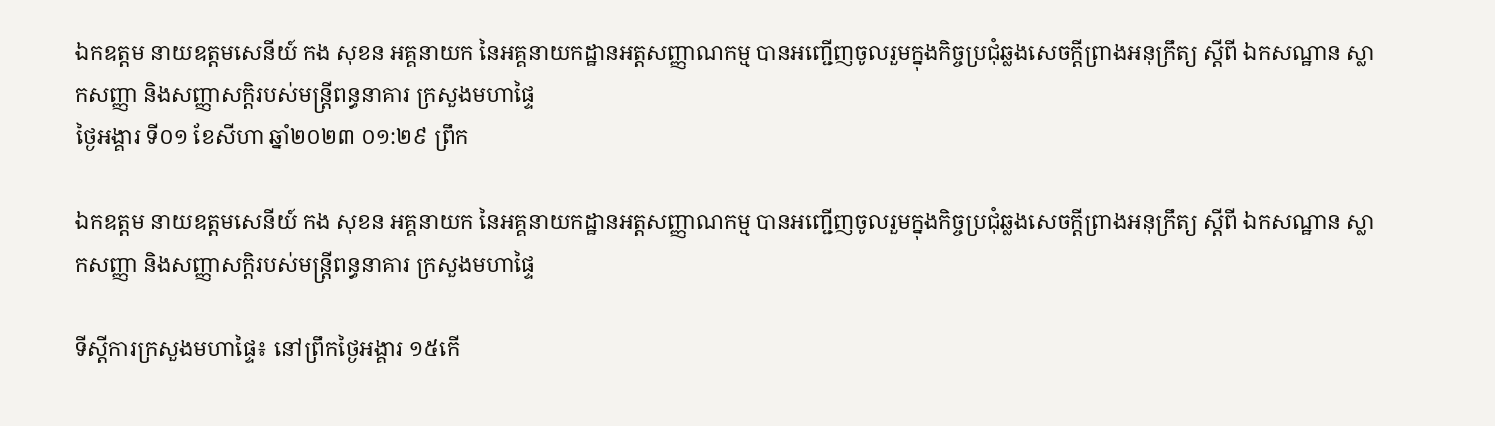ឯកឧត្តម នាយឧត្តមសេនីយ៍ កង សុខន អគ្គនាយក នៃអគ្គនាយកដ្ឋានអត្តសញ្ញាណកម្ម បានអញ្ជើញចូលរួមក្នុងកិច្ចប្រជុំឆ្លងសេចក្ដីព្រាងអនុក្រឹត្យ ស្ដីពី ឯកសណ្ឋាន ស្លាកសញ្ញា និងសញ្ញាសក្ដិរបស់មន្រ្តីពន្ធនាគារ ក្រសួងមហាផ្ទៃ
ថ្ងៃអង្គារ ទី០១ ខែសីហា ឆ្នាំ២០២៣ ០១:២៩ ព្រឹក

ឯកឧត្តម នាយឧត្តមសេនីយ៍ កង សុខន អគ្គនាយក នៃអគ្គនាយកដ្ឋានអត្តសញ្ញាណកម្ម បានអញ្ជើញចូលរួមក្នុងកិច្ចប្រជុំឆ្លងសេចក្ដីព្រាងអនុក្រឹត្យ ស្ដីពី ឯកសណ្ឋាន ស្លាកសញ្ញា និងសញ្ញាសក្ដិរបស់មន្រ្តីពន្ធនាគារ ក្រសួងមហាផ្ទៃ

ទីស្តីការក្រសួងមហាផ្ទៃ៖ នៅព្រឹកថ្ងៃអង្គារ ១៥កើ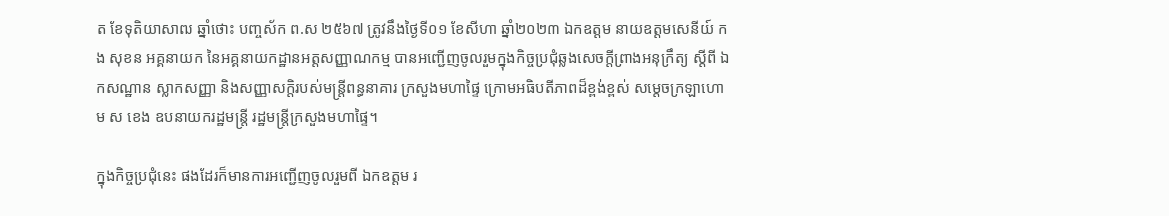ត ខែទុតិយាសាឍ ឆ្នាំថោះ បញ្ចស័ក ព.ស ២៥៦៧ ត្រូវនឹងថ្ងៃទី០១ ខែសីហា ឆ្នាំ២០២៣ ឯកឧត្តម នាយឧត្តមសេនីយ៍ កង សុខន អគ្គនាយក នៃអគ្គនាយកដ្ឋានអត្តសញ្ញាណកម្ម បានអញ្ជើញចូលរួមក្នុងកិច្ចប្រជុំឆ្លងសេចក្ដីព្រាងអនុក្រឹត្យ ស្ដីពី ឯកសណ្ឋាន ស្លាកសញ្ញា និងសញ្ញាសក្ដិរបស់មន្រ្តីពន្ធនាគារ ក្រសួងមហាផ្ទៃ ក្រោមអធិបតីភាពដ៏ខ្ពង់ខ្ពស់ សម្តេចក្រឡាហោម ស ខេង ឧបនាយករដ្ឋមន្រ្តី រដ្ឋមន្រ្តីក្រសួងមហាផ្ទៃ។

ក្នុងកិច្ចប្រជុំនេះ ផងដែរក៏មានការអញ្ជើញចូលរួមពី ឯកឧត្តម រ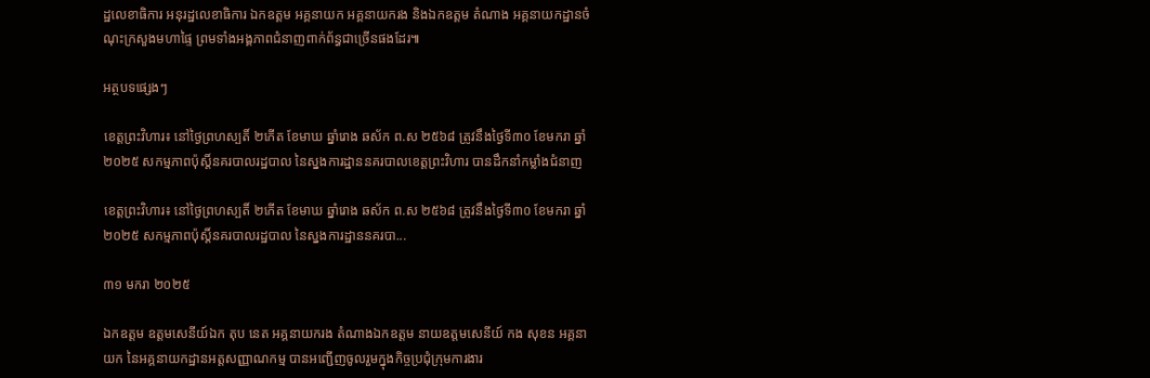ដ្ឋលេខាធិការ អនុរដ្ឋលេខាធិការ ឯកឧត្តម អគ្គនាយក អគ្គនាយករង និងឯកឧត្តម តំណាង អគ្គនាយកដ្ឋានចំណុះក្រសួងមហាផ្ទៃ ព្រមទាំងអង្គភាពជំនាញពាក់ព័ន្ធជាច្រើនផងដែរ៕

អត្ថបទផ្សេងៗ

ខេត្តព្រះវិហារ៖ នៅថ្ងៃព្រហស្បតិ៍ ២កើត ខែមាឃ ឆ្នាំរោង ឆស័ក ព.ស ២៥៦៨ ត្រូវនឹងថ្ងៃទី៣០ ខែមករា ឆ្នាំ២០២៥ សកម្មភាពប៉ុស្តិ៍នគរបាលរដ្ឋបាល នៃស្នងការដ្ឋាននគរបាលខេត្តព្រះវិហារ បានដឹកនាំកម្លាំងជំនាញ

ខេត្តព្រះវិហារ៖ នៅថ្ងៃព្រហស្បតិ៍ ២កើត ខែមាឃ ឆ្នាំរោង ឆស័ក ព.ស ២៥៦៨ ត្រូវនឹងថ្ងៃទី៣០ ខែមករា ឆ្នាំ២០២៥ សកម្មភាពប៉ុស្តិ៍នគរបាលរដ្ឋបាល នៃស្នងការដ្ឋាននគរបា...

៣១ មករា ២០២៥

ឯកឧត្តម ឧត្តមសេនីយ៍ឯក តុប នេត អគ្គនាយករង តំណាងឯកឧត្តម នាយឧត្តមសេនីយ៍ កង សុខន អគ្គនាយក នៃអគ្គនាយកដ្ឋានអត្តសញ្ញាណកម្ម បានអញ្ជើញចូលរួមក្នុងកិច្ចប្រជុំក្រុមការងារ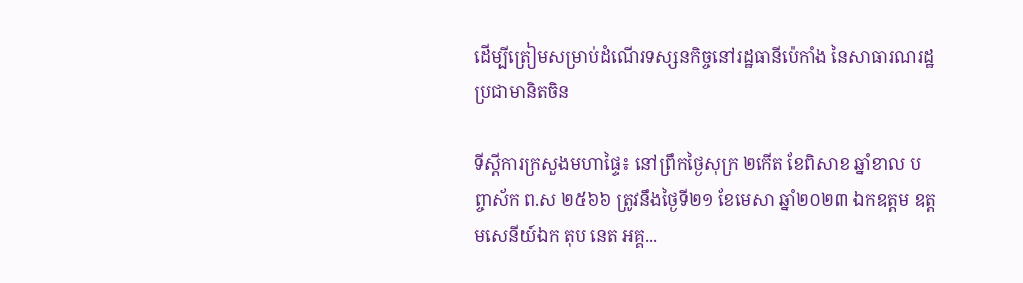ដើម្បីត្រៀមសម្រាប់ដំណើរទស្សនកិច្ចនៅរដ្ឋធានីប៉េកាំង នៃសាធារណរដ្ឋប្រជាមានិតចិន

ទីស្តីការក្រសួងមហាផ្ទៃ៖ នៅព្រឹកថ្ងៃសុក្រ ២កើត ខែពិសាខ ឆ្នាំខាល បព្ចាស័ក ព.ស ២៥៦៦ ត្រូវនឹងថ្ងៃទី២១ ខែមេសា ឆ្នាំ២០២៣ ឯកឧត្តម ឧត្តមសេនីយ៍ឯក តុប នេត អគ្គ...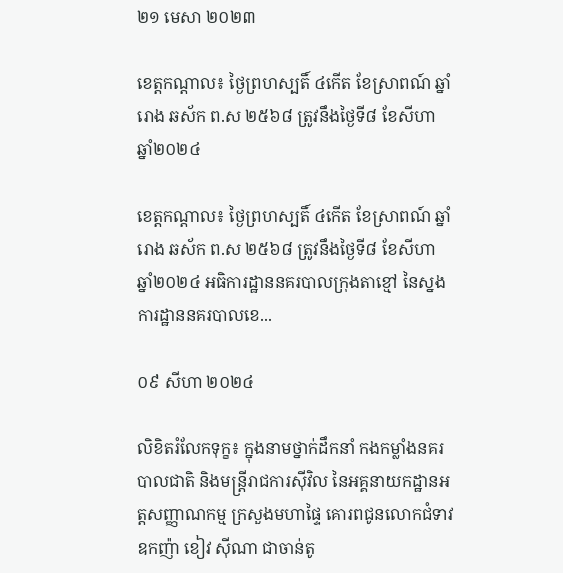២១ មេសា ២០២៣

ខេត្តកណ្ដាល៖ ថ្ងៃព្រហស្បតិ៍ ៤កើត ខែស្រាពណ៍ ឆ្នាំរោង ឆស័ក ព.ស ២៥៦៨ ត្រូវនឹងថ្ងៃទី៨ ខែសីហា ឆ្នាំ២០២៤

ខេត្តកណ្ដាល៖ ថ្ងៃព្រហស្បតិ៍ ៤កើត ខែស្រាពណ៍ ឆ្នាំរោង ឆស័ក ព.ស ២៥៦៨ ត្រូវនឹងថ្ងៃទី៨ ខែសីហា ឆ្នាំ២០២៤ អធិការដ្ឋាននគរបាលក្រុងតាខ្មៅ នៃស្នងការដ្ឋាននគរបាលខេ...

០៩ សីហា ២០២៤

លិខិតរំលែកទុក្ខ៖ ក្នុងនាមថ្នាក់ដឹកនាំ កងកម្លាំងនគរបាលជាតិ និងមន្រ្តីរាជការស៊ីវិល នៃអគ្គនាយកដ្ឋានអត្តសញ្ញាណកម្ម ក្រសួងមហាផ្ទៃ គោរពជូនលោកជំទាវឧកញ៉ា ខៀវ ស៊ីណា ជាចាន់តូ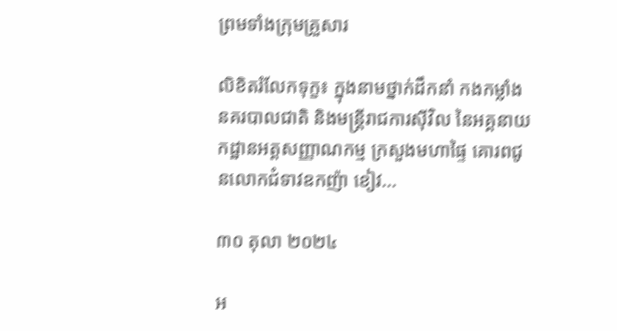ព្រមទាំងក្រុមគ្រួសារ

លិខិតរំលែកទុក្ខ៖ ក្នុងនាមថ្នាក់ដឹកនាំ កងកម្លាំងនគរបាលជាតិ និងមន្រ្តីរាជការស៊ីវិល នៃអគ្គនាយកដ្ឋានអត្តសញ្ញាណកម្ម ក្រសួងមហាផ្ទៃ គោរពជូនលោកជំទាវឧកញ៉ា ខៀវ...

៣០ តុលា ២០២៤

អ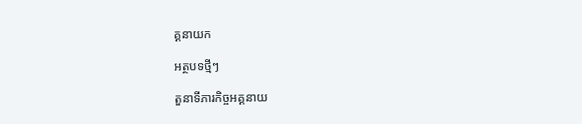គ្គនាយក

អត្ថបទថ្មីៗ

តួនាទីភារកិច្ចអគ្គនាយ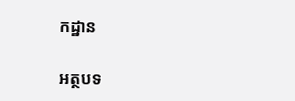កដ្ឋាន

អត្ថបទ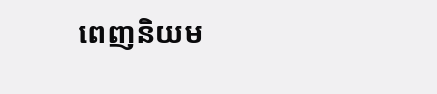ពេញនិយម